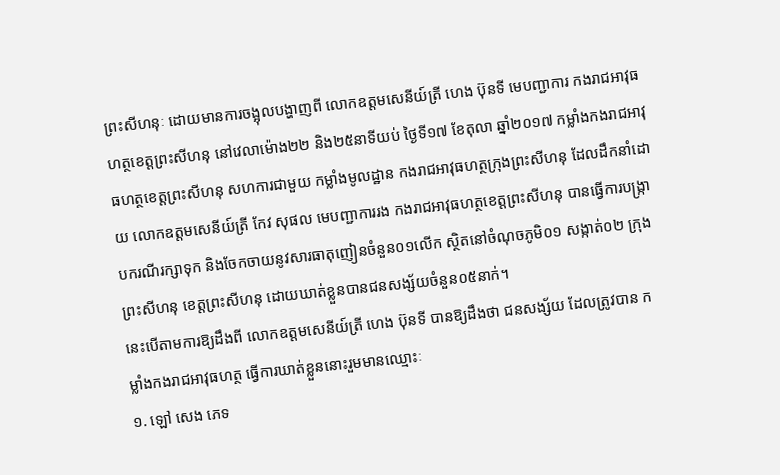ព្រះសីហនុៈ ដោយមានការចង្អុលបង្ហាញពី លោកឧត្តមសេនីយ៍ត្រី ហេង ប៊ុនទី មេបញ្ជាការ កងរាជអាវុធហត្ថខេត្តព្រះសីហនុ នៅវេលាម៉ោង២២ និង២៥នាទីយប់ ថ្ងៃទី១៧ ខែតុលា ឆ្នាំ២០១៧ កម្លាំងកងរាជអាវុធហត្ថខេត្តព្រះសីហនុ សហការជាមួយ កម្លាំងមូលដ្ឋាន កងរាជអាវុធហត្ថក្រុងព្រះសីហនុ ដែលដឹកនាំដោយ លោកឧត្តមសេនីយ៍ត្រី កែវ សុផល មេបញ្ជាការរង កងរាជអាវុធហត្ថខេត្តព្រះសីហនុ បានធ្វើការបង្ក្រាបករណីរក្សាទុក និងចែកចាយនូវសារធាតុញៀនចំនួន០១លើក ស្ថិតនៅចំណុចភូមិ០១ សង្កាត់០២ ក្រុងព្រះសីហនុ ខេត្តព្រះសីហនុ ដោយឃាត់ខ្លួនបានជនសង្ស័យចំនួន០៥នាក់។
នេះបើតាមការឱ្យដឹងពី លោកឧត្តមសេនីយ៍ត្រី ហេង ប៊ុនទី បានឱ្យដឹងថា ជនសង្ស័យ ដែលត្រូវបាន កម្លាំងកងរាជអាវុធហត្ថ ធ្វើការឃាត់ខ្លួននោះរួមមានឈ្មោះៈ
១. ឡៅ សេង ភេទ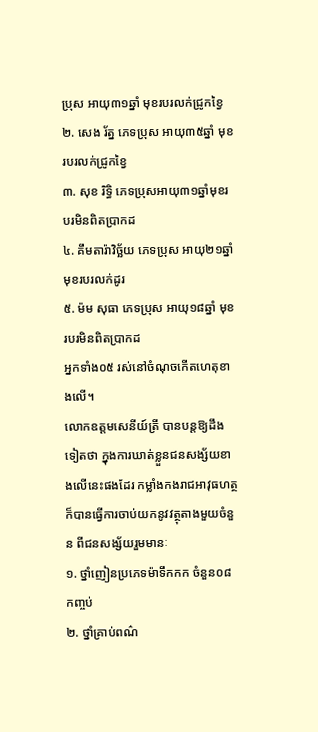ប្រុស អាយុ៣១ឆ្នាំ មុខរបរលក់ជ្រូកខ្វៃ
២. សេង រ័ត្ន ភេទប្រុស អាយុ៣៥ឆ្នាំ មុខរបរលក់ជ្រូកខ្វៃ
៣. សុខ រិទ្ធិ ភេទប្រុសអាយុ៣១ឆ្នាំមុខរបរមិនពិតប្រាកដ
៤. គឹមតារ៉ាវិច្ឆ័យ ភេទប្រុស អាយុ២១ឆ្នាំ មុខរបរលក់ដូរ
៥. ម៉ម សុធា ភេទប្រុស អាយុ១៨ឆ្នាំ មុខរបរមិនពិតប្រាកដ
អ្នកទាំង០៥ រស់នៅចំណុចកើតហេតុខាងលើ។
លោកឧត្តមសេនីយ៍ត្រី បានបន្តឱ្យដឹងទៀតថា ក្នុងការឃាត់ខ្លួនជនសង្ស័យខាងលើនេះផងដែរ កម្លាំងកងរាជអាវុធហត្ថ ក៏បានធ្វើការចាប់យកនូវវត្ថុតាងមួយចំនួន ពីជនសង្ស័យរួមមានៈ
១. ថ្នាំញៀនប្រភេទម៉ាទឹកកក ចំនួន០៨កញ្ចប់
២. ថ្នាំគ្រាប់ពណ៌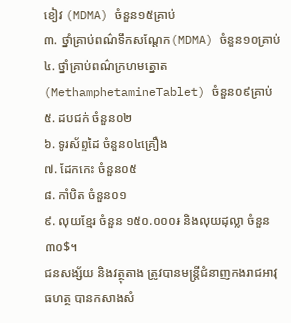ខៀវ (MDMA) ចំនួន១៥គ្រាប់
៣. ថ្នាំគ្រាប់ពណ៌ទឹកសណ្តែក(MDMA) ចំនួន១០គ្រាប់
៤. ថ្នាំគ្រាប់ពណ៌ក្រហមត្នោត (MethamphetamineTablet) ចំនួន០៩គ្រាប់
៥. ដបជក់ ចំនួន០២
៦. ទូរស័ព្ទដៃ ចំនួន០៤គ្រឿង
៧. ដែកកេះ ចំនួន០៥
៨. កាំបិត ចំនួន០១
៩. លុយខ្មែរ ចំនួន ១៥០.០០០៛ និងលុយដុល្លា ចំនួន៣០$។
ជនសង្ស័យ និងវត្ថុតាង ត្រូវបានមន្ត្រីជំនាញកងរាជអាវុធហត្ថ បានកសាងសំ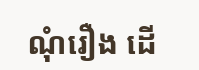ណុំរឿង ដើ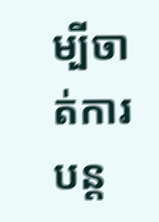ម្បីចាត់ការបន្ត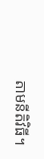តាមនីតិវិធី។